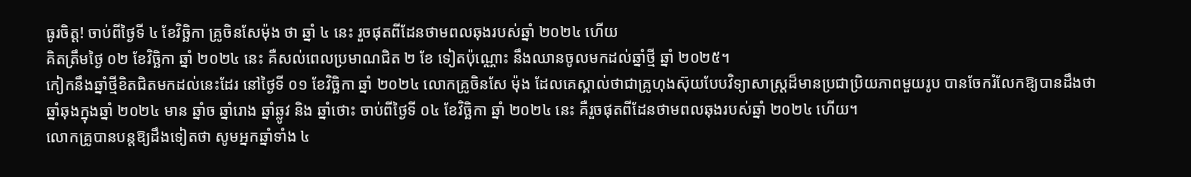ធូរចិត្ត! ចាប់ពីថ្ងៃទី ៤ ខែវិច្ឆិកា គ្រូចិនសែម៉ុង ថា ឆ្នាំ ៤ នេះ រួចផុតពីដែនថាមពលឆុងរបស់ឆ្នាំ ២០២៤ ហើយ
គិតត្រឹមថ្ងៃ ០២ ខែវិច្ឆិកា ឆ្នាំ ២០២៤ នេះ គឺសល់ពេលប្រមាណជិត ២ ខែ ទៀតប៉ុណ្ណោះ នឹងឈានចូលមកដល់ឆ្នាំថ្មី ឆ្នាំ ២០២៥។
កៀកនឹងឆ្នាំថ្មីខិតជិតមកដល់នេះដែរ នៅថ្ងៃទី ០១ ខែវិច្ឆិកា ឆ្នាំ ២០២៤ លោកគ្រូចិនសែ ម៉ុង ដែលគេស្គាល់ថាជាគ្រូហុងស៊ុយបែបវិទ្យាសាស្ត្រដ៏មានប្រជាប្រិយភាពមួយរូប បានចែករំលែកឱ្យបានដឹងថា ឆ្នាំឆុងក្នុងឆ្នាំ ២០២៤ មាន ឆ្នាំច ឆ្នាំរោង ឆ្នាំឆ្លូវ និង ឆ្នាំថោះ ចាប់ពីថ្ងៃទី ០៤ ខែវិច្ឆិកា ឆ្នាំ ២០២៤ នេះ គឺរួចផុតពីដែនថាមពលឆុងរបស់ឆ្នាំ ២០២៤ ហើយ។
លោកគ្រូបានបន្តឱ្យដឹងទៀតថា សូមអ្នកឆ្នាំទាំង ៤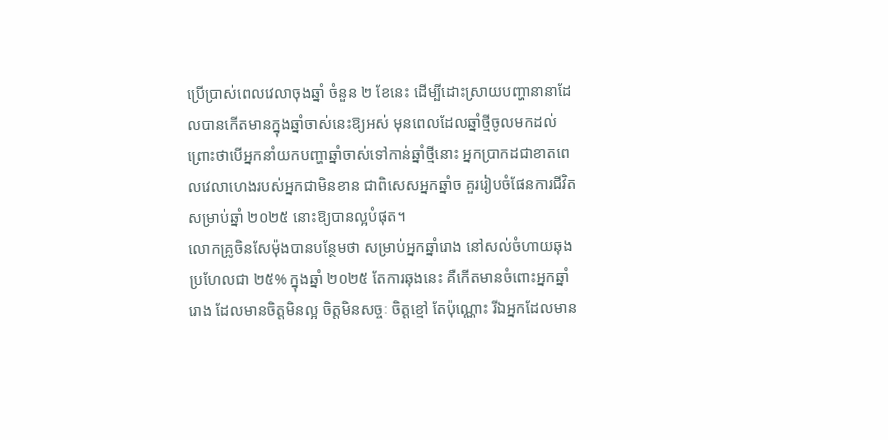ប្រើប្រាស់ពេលវេលាចុងឆ្នាំ ចំនួន ២ ខែនេះ ដើម្បីដោះស្រាយបញ្ហានានាដែលបានកើតមានក្នុងឆ្នាំចាស់នេះឱ្យអស់ មុនពេលដែលឆ្នាំថ្មីចូលមកដល់ ព្រោះថាបើអ្នកនាំយកបញ្ហាឆ្នាំចាស់ទៅកាន់ឆ្នាំថ្មីនោះ អ្នកប្រាកដជាខាតពេលវេលាហេងរបស់អ្នកជាមិនខាន ជាពិសេសអ្នកឆ្នាំច គួររៀបចំផែនការជីវិតសម្រាប់ឆ្នាំ ២០២៥ នោះឱ្យបានល្អបំផុត។
លោកគ្រូចិនសែម៉ុងបានបន្ថែមថា សម្រាប់អ្នកឆ្នាំរោង នៅសល់ចំហាយឆុងប្រហែលជា ២៥% ក្នុងឆ្នាំ ២០២៥ តែការឆុងនេះ គឺកើតមានចំពោះអ្នកឆ្នាំរោង ដែលមានចិត្តមិនល្អ ចិត្តមិនសច្ចៈ ចិត្តខ្មៅ តែប៉ុណ្ណោះ រីឯអ្នកដែលមាន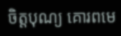ចិត្តបុណ្យ គោរពមេ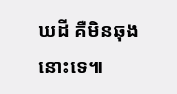ឃដី គឺមិនឆុងនោះទេ៕